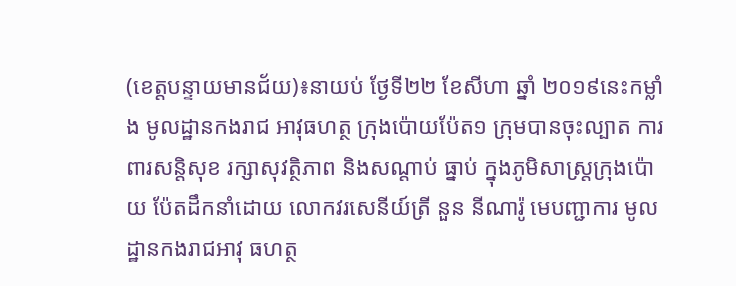(ខេត្តបន្ទាយមានជ័យ)៖នាយប់ ថ្ងែទី២២ ខែសីហា ឆ្នាំ ២០១៩នេះកម្លាំង មូលដ្ឋានកងរាជ អាវុធហត្ថ ក្រុងប៉ោយប៉ែត១ ក្រុមបានចុះល្បាត ការពារសន្តិសុខ រក្សាសុវត្ថិភាព និងសណ្តាប់ ធ្នាប់ ក្នុងភូមិសាស្រ្តក្រុងប៉ោយ ប៉ែតដឹកនាំដោយ លោកវរសេនីយ៍ត្រី នួន នីណារ៉ូ មេបញ្ជាការ មូលដ្ឋានកងរាជអាវុ ធហត្ថ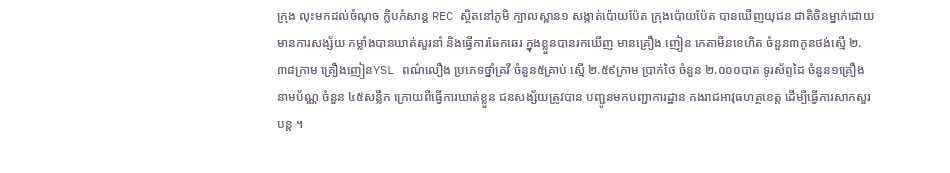ក្រុង លុះមកដល់ចំណុច ក្លិបកំសាន្ត REC ស្ថិតនៅភូមិ ក្បាលស្ពាន១ សង្កាត់ប៉ោយប៉ែត ក្រុងប៉ោយប៉ែត បានឃើញយុជន ជាតិចិនម្នាក់ដោយ មានការសង្ស័យ កម្លាំងបានឃាត់សួរនាំ និងធ្វើការឆែកឆេរ ក្នុងខ្លួនបានរកឃើញ មានគ្រឿង ញៀន កេតាមីនខេហិត ចំនួន៣កូនថង់ស្មើ ២.៣៨ក្រាម គ្រឿងញៀនYSL ពណ៌លឿង ប្រភេទថ្នាំគ្រវី ចំនួន៥គ្រាប់ ស្មើ ២.៥៩ក្រាម ប្រាក់ថៃ ចំនួន ២.០០០បាត ទូរស័ព្ទដៃ ចំនួន១គ្រឿង នាមប័ណ្ណ ចំនួន ៤៥សន្លឹក ក្រោយពីធ្វើការឃាត់ខ្លួន ជនសង្ស័យត្រូវបាន បញ្ជូនមកបញ្ជាការដ្ឋាន កងរាជអាវុធហត្ថខេត្ត ដើម្បីធ្វើការសាកសួរបន្ត ។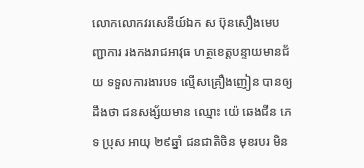លោកលោកវរសេនីយ៍ឯក ស ប៊ុនសឿងមេបញ្ជាការ រងកងរាជអាវុធ ហត្ថខេត្តបន្ទាយមានជ័យ ទទួលការងារបទ ល្មើសគ្រឿងញៀន បានឲ្យដឹងថា ជនសង្ស័យមាន ឈ្មោះ យ៉េ ឆេងជីន ភេទ ប្រុស អាយុ ២៩ឆ្នាំ ជនជាតិចិន មុខរបរ មិន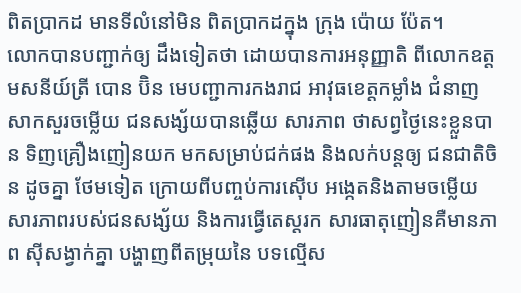ពិតប្រាកដ មានទីលំនៅមិន ពិតប្រាកដក្នុង ក្រុង ប៉ោយ ប៉ែត។
លោកបានបញ្ជាក់ឲ្យ ដឹងទៀតថា ដោយបានការអនុញ្ញាតិ ពីលោកឧត្តមសនីយ៍ត្រី បោន ប៊ិន មេបញ្ជាការកងរាជ អាវុធខេត្តកម្លាំង ជំនាញ សាកសួរចម្លើយ ជនសង្ស័យបានឆ្លើយ សារភាព ថាសព្វថ្ងៃនេះខ្លួនបាន ទិញគ្រឿងញៀនយក មកសម្រាប់ជក់ផង និងលក់បន្តឲ្យ ជនជាតិចិន ដូចគ្នា ថែមទៀត ក្រោយពីបញ្ចប់ការស៊ើប អង្កេតនិងតាមចម្លើយ សារភាពរបស់ជនសង្ស័យ និងការធ្វើតេស្តរក សារធាតុញៀនគឺមានភាព ស៊ីសង្វាក់គ្នា បង្ហាញពីតម្រុយនៃ បទល្មើស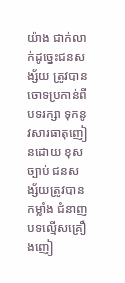យ៉ាង ជាក់លាក់ដូច្នេះជនសង្ស័យ ត្រូវបានចោទប្រកាន់ពីបទរក្សា ទុកនូវសារធាតុញៀនដោយ ខុស ច្បាប់ ជនសង្ស័យត្រូវបានកម្លាំង ជំនាញបទល្មើសគ្រឿងញៀ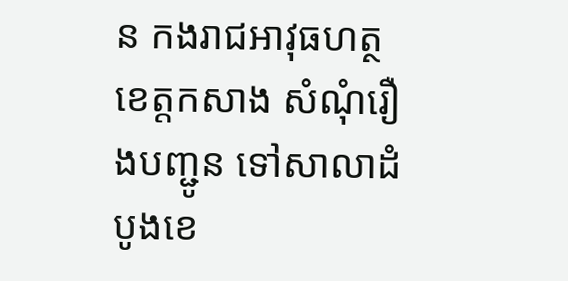ន កងរាជអាវុធហត្ថខេត្តកសាង សំណុំរឿងបញ្ជូន ទៅសាលាដំបូងខេ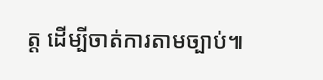ត្ត ដើម្បីចាត់ការតាមច្បាប់៕